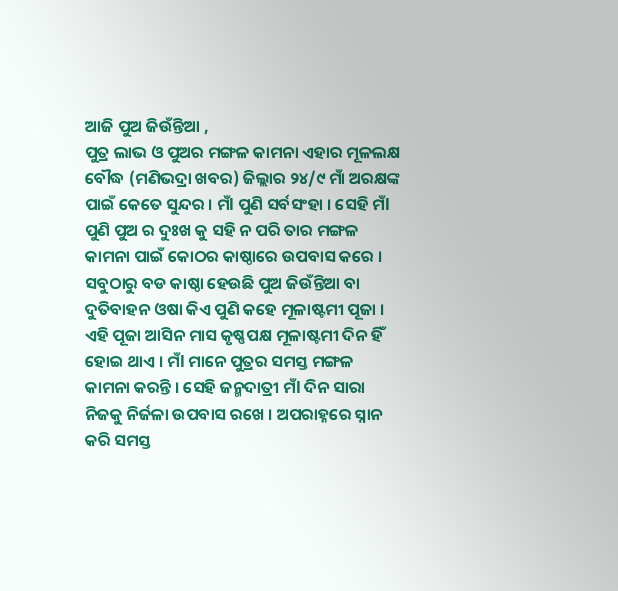ଆଜି ପୁଅ ଜିଉଁନ୍ତିଆ ,
ପୁତ୍ର ଲାଭ ଓ ପୁଅର ମଙ୍ଗଳ କାମନା ଏହାର ମୂଳଲକ୍ଷ
ବୌଦ୍ଧ (ମଣିଭଦ୍ରା ଖବର) ଜିଲ୍ଲାର ୨୪/୯ ମାଁ ଅରକ୍ଷଙ୍କ ପାଇଁ କେତେ ସୁନ୍ଦର । ମଁl ପୁଣି ସର୍ବସଂହା । ସେହି ମଁl ପୁଣି ପୁଅ ର ଦୁଃଖ କୁ ସହି ନ ପରି ତାର ମଙ୍ଗଳ କାମନା ପାଇଁ କୋଠର କାଷ୍ଠାରେ ଉପବାସ କରେ । ସବୁଠାରୁ ବଡ କାଷ୍ଠା ହେଉଛି ପୁଅ ଜିଉଁନ୍ତିଆ ବା ଦୁତିବାହନ ଓଷା କିଏ ପୁଣି କହେ ମୂଳାଷ୍ଟମୀ ପୂଜା । ଏହି ପୂଜା ଆସିନ ମାସ କୃଷ୍ଣପକ୍ଷ ମୂଳାଷ୍ଟମୀ ଦିନ ହିଁ ହୋଇ ଥାଏ । ମଁl ମାନେ ପୁତ୍ରର ସମସ୍ତ ମଙ୍ଗଳ କାମନା କରନ୍ତି । ସେହି ଜନ୍ମଦାତ୍ରୀ ମଁl ଦିନ ସାରା ନିଜକୁ ନିର୍ଜଳା ଉପବାସ ରଖେ । ଅପରାହ୍ନରେ ସ୍ନାନ କରି ସମସ୍ତ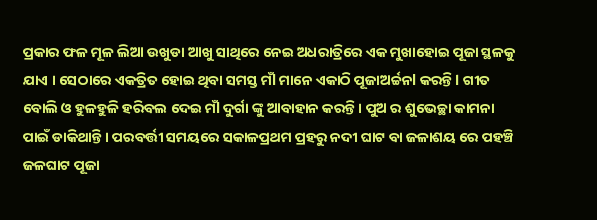ପ୍ରକାର ଫଳ ମୂଳ ଲିଆ ଉଖୁଡା ଆଖୁ ସାଥିରେ ନେଇ ଅଧରାତ୍ରିରେ ଏକ ମୁଖାହୋଇ ପୂଜା ସ୍ଥଳକୁ ଯାଏ । ସେଠାରେ ଏକତ୍ରିତ ହୋଇ ଥିବା ସମସ୍ତ ମଁl ମାନେ ଏକାଠି ପୂଜାଅର୍ଚ୍ଚନl କରନ୍ତି l ଗୀତ ବୋଲି ଓ ହୁଳହୁଳି ହରିବଲ ଦେଇ ମଁl ଦୁର୍ଗା ଙ୍କୁ ଆବାହାନ କରନ୍ତି । ପୁଅ ର ଶୁଭେଚ୍ଛା କାମନା ପାଇଁ ଡାକିଥାନ୍ତି । ପରବର୍ତ୍ତୀ ସମୟରେ ସକାଳପ୍ରଥମ ପ୍ରହରୁ ନଦୀ ଘାଟ ବା ଜଳାଶୟ ରେ ପହଞ୍ଚି ଜଳଘାଟ ପୂଜା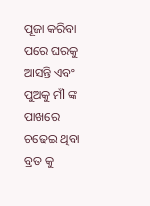ପୂଜା କରିବା ପରେ ଘରକୁ ଆସନ୍ତି ଏବଂ ପୁଅକୁ ମଁl ଙ୍କ ପାଖରେ ଚଢେଇ ଥିବା ବ୍ରତ କୁ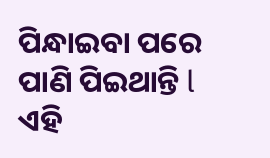ପିନ୍ଧାଇବା ପରେ ପାଣି ପିଇଥାନ୍ତି l ଏହି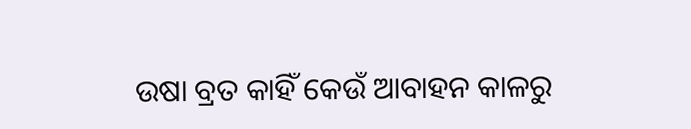ଉଷା ବ୍ରତ କାହିଁ କେଉଁ ଆବାହନ କାଳରୁ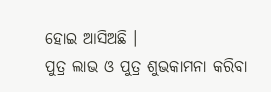ହୋଇ ଆସିଅଛି ।
ପୁତ୍ର ଲାଭ ଓ ପୁତ୍ର ଶୁଭକାମନା କରିବା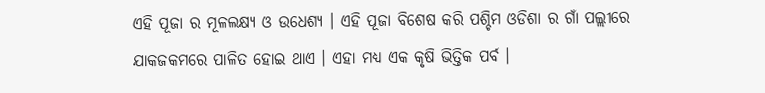ଏହି ପୂଜା ର ମୂଳଲକ୍ଷ୍ୟ ଓ ଉଧେଶ୍ୟ । ଏହି ପୂଜା ବିଶେଷ କରି ପଶ୍ଚିମ ଓଡିଶା ର ଗାଁ ପଲ୍ଲୀରେ ଯାକଜକମରେ ପାଳିତ ହୋଇ ଥାଏ । ଏହା ମଧ୍ୟ ଏକ କୃଷି ଭିତ୍ତିକ ପର୍ବ ।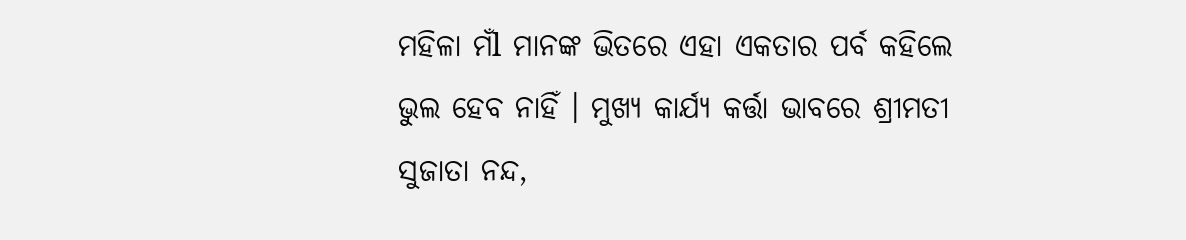ମହିଳା ମଁl ମାନଙ୍କ ଭିତରେ ଏହା ଏକତାର ପର୍ବ କହିଲେ ଭୁଲ ହେବ ନାହିଁ । ମୁଖ୍ୟ କାର୍ଯ୍ୟ କର୍ତ୍ତା ଭାବରେ ଶ୍ରୀମତୀ ସୁଜାତା ନନ୍ଦ,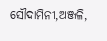ସୌଦାମିନୀ,ଅଞ୍ଜଳି,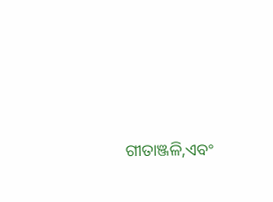ଗୀତାଞ୍ଜଳି,ଏବଂ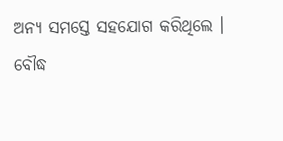ଅନ୍ୟ ସମସ୍ତେ ସହଯୋଗ କରିଥିଲେ ।
ବୌଦ୍ଧ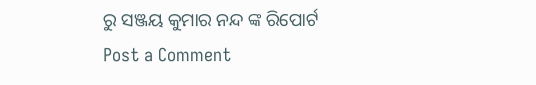ରୁ ସଞ୍ଜୟ କୁମାର ନନ୍ଦ ଙ୍କ ରିପୋର୍ଟ
Post a Comment